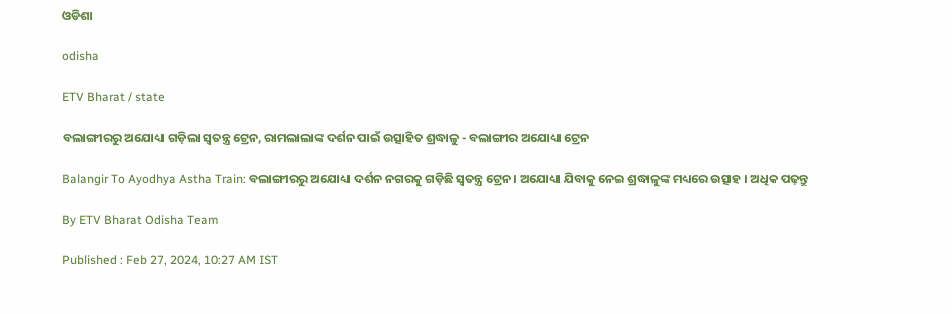ଓଡିଶା

odisha

ETV Bharat / state

ବଲାଙ୍ଗୀରରୁ ଅଯୋଧ୍ୟା ଗଡ଼ିଲା ସ୍ବତନ୍ତ୍ର ଟ୍ରେନ, ରାମଲାଲାଙ୍କ ଦର୍ଶନ ପାଇଁ ଉତ୍ସାହିତ ଶ୍ରଦ୍ଧାଳୁ - ବଲାଙ୍ଗୀର ଅଯୋଧ୍ୟା ଟ୍ରେନ

Balangir To Ayodhya Astha Train: ବଲାଙ୍ଗୀରରୁ ଅଯୋଧ୍ୟା ଦର୍ଶନ ନଗରକୁ ଗଡ଼ିଛି ସ୍ୱତନ୍ତ୍ର ଟ୍ରେନ । ଅଯୋଧ୍ୟା ଯିବାକୁ ନେଇ ଶ୍ରଦ୍ଧାଳୁଙ୍କ ମଧ୍ୟରେ ଉତ୍ସାହ । ଅଧିକ ପଢ଼ନ୍ତୁ

By ETV Bharat Odisha Team

Published : Feb 27, 2024, 10:27 AM IST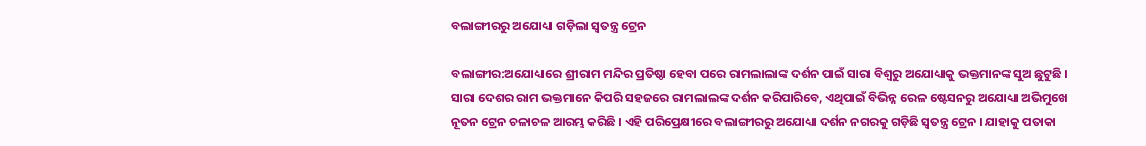ବଲାଙ୍ଗୀରରୁ ଅଯୋଧ୍ୟା ଗଡ଼ିଲା ସ୍ବତନ୍ତ୍ର ଟ୍ରେନ

ବଲାଙ୍ଗୀର:ଅଯୋଧ୍ୟାରେ ଶ୍ରୀରାମ ମନ୍ଦିର ପ୍ରତିଷ୍ଠା ହେବା ପରେ ରାମଲାଲାଙ୍କ ଦର୍ଶନ ପାଇଁ ସାରା ବିଶ୍ବରୁ ଅଯୋଧ୍ୟାକୁ ଭକ୍ତମାନଙ୍କ ସୁଅ ଛୁଟୁଛି । ସାରା ଦେଶର ରାମ ଭକ୍ତମାନେ କିପରି ସହଜରେ ରାମଲାଲଙ୍କ ଦର୍ଶନ କରିପାରିବେ, ଏଥିପାଇଁ ବିଭିନ୍ନ ରେଳ ଷ୍ଟେସନରୁ ଅଯୋଧ୍ୟା ଅଭିମୁଖେ ନୂତନ ଟ୍ରେନ ଚଳାଚଳ ଆରମ୍ଭ କରିଛି । ଏହି ପରିପ୍ରେକ୍ଷୀରେ ବଲାଙ୍ଗୀରରୁ ଅଯୋଧ୍ୟା ଦର୍ଶନ ନଗରକୁ ଗଡ଼ିଛି ସ୍ୱତନ୍ତ୍ର ଟ୍ରେନ । ଯାହାକୁ ପତାକା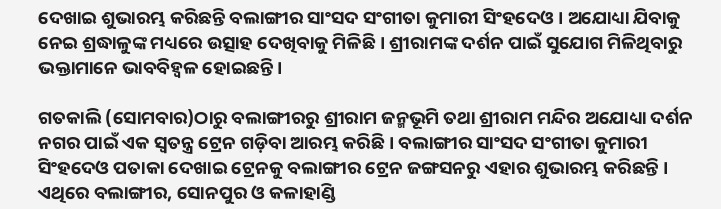ଦେଖାଇ ଶୁଭାରମ୍ଭ କରିଛନ୍ତି ବଲାଙ୍ଗୀର ସାଂସଦ ସଂଗୀତା କୁମାରୀ ସିଂହଦେଓ । ଅଯୋଧ୍ୟା ଯିବାକୁ ନେଇ ଶ୍ରଦ୍ଧାଳୁଙ୍କ ମଧ୍ୟରେ ଉତ୍ସାହ ଦେଖିବାକୁ ମିଳିଛି । ଶ୍ରୀରାମଙ୍କ ଦର୍ଶନ ପାଇଁ ସୁଯୋଗ ମିଳିଥିବାରୁ ଭକ୍ତାମାନେ ଭାବବିହ୍ଵଳ ହୋଇଛନ୍ତି ।

ଗତକାଲି (ସୋମବାର)ଠାରୁ ବଲାଙ୍ଗୀରରୁ ଶ୍ରୀରାମ ଜନ୍ମଭୂମି ତଥା ଶ୍ରୀରାମ ମନ୍ଦିର ଅଯୋଧ୍ୟା ଦର୍ଶନ ନଗର ପାଇଁ ଏକ ସ୍ୱତନ୍ତ୍ର ଟ୍ରେନ ଗଡ଼ିବା ଆରମ୍ଭ କରିଛି । ବଲାଙ୍ଗୀର ସାଂସଦ ସଂଗୀତା କୁମାରୀ ସିଂହଦେଓ ପତାକା ଦେଖାଇ ଟ୍ରେନକୁ ବଲାଙ୍ଗୀର ଟ୍ରେନ ଜଙ୍ଗସନରୁ ଏହାର ଶୁଭାରମ୍ଭ କରିଛନ୍ତି । ଏଥିରେ ବଲାଙ୍ଗୀର, ସୋନପୁର ଓ କଳାହାଣ୍ଡି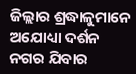ଜିଲ୍ଲାର ଶ୍ରଦ୍ଧାଳୁମାନେ ଅଯୋଧ୍ୟା ଦର୍ଶନ ନଗର ଯିବାର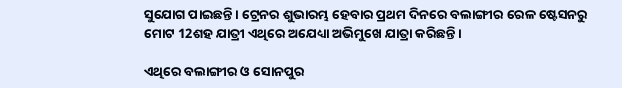ସୁଯୋଗ ପାଇଛନ୍ତି । ଟ୍ରେନର ଶୁଭାରମ୍ଭ ହେବାର ପ୍ରଥମ ଦିନରେ ବଲାଙ୍ଗୀର ରେଳ ଷ୍ଟେସନରୁ ମୋଟ 12ଶହ ଯାତ୍ରୀ ଏଥିରେ ଅଯେଧ୍ୟା ଅଭିମୁଖେ ଯାତ୍ରା କରିଛନ୍ତି।

ଏଥିରେ ବଲାଙ୍ଗୀର ଓ ସୋନପୁର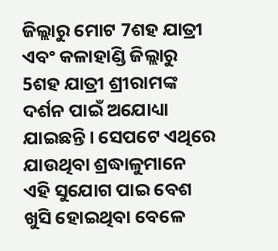ଜିଲ୍ଲାରୁ ମୋଟ 7ଶହ ଯାତ୍ରୀ ଏବଂ କଳାହାଣ୍ଡି ଜିଲ୍ଲାରୁ 5ଶହ ଯାତ୍ରୀ ଶ୍ରୀରାମଙ୍କ ଦର୍ଶନ ପାଇଁ ଅଯୋଧ୍ୟା ଯାଇଛନ୍ତି । ସେପଟେ ଏଥିରେ ଯାଉଥିବା ଶ୍ରଦ୍ଧାଳୁମାନେ ଏହି ସୁଯୋଗ ପାଇ ବେଶ ଖୁସି ହୋଇଥିବା ବେଳେ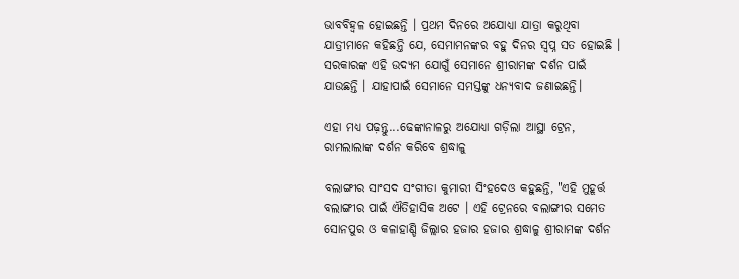ଭାବବିହ୍ଵଳ ହୋଇଛନ୍ତି । ପ୍ରଥମ ଦିନରେ ଅଯୋଧ୍ୟା ଯାତ୍ରା କରୁଥିବା ଯାତ୍ରୀମାନେ କହିଛନ୍ତି ଯେ, ସେମାମନଙ୍କର ବହୁ ଦିନର ସ୍ୱପ୍ନ ସତ ହୋଇଛି । ସରକାରଙ୍କ ଏହି ଉଦ୍ୟମ ଯୋଗୁଁ ସେମାନେ ଶ୍ରୀରାମଙ୍କ ଦର୍ଶନ ପାଇଁ ଯାଉଛନ୍ତି । ଯାହାପାଇଁ ସେମାନେ ସମସ୍ତଙ୍କୁ ଧନ୍ୟବାଦ ଜଣାଇଛନ୍ତି।

ଏହା ମଧ୍ୟ ପଢ଼ନ୍ତୁ...ଢେଙ୍କାନାଳରୁ ଅଯୋଧ୍ୟା ଗଡ଼ିଲା ଆସ୍ଥା ଟ୍ରେନ, ରାମଲାଲାଙ୍କ ଦର୍ଶନ କରିବେ ଶ୍ରଦ୍ଧାଳୁ

ବଲାଙ୍ଗୀର ସାଂସଦ ସଂଗୀତା କୁମାରୀ ସିଂହଦେଓ କହୁଛନ୍ତି, "ଏହି ମୁହୂର୍ତ୍ତ ବଲାଙ୍ଗୀର ପାଇଁ ଐତିହାସିକ ଅଟେ । ଏହି ଟ୍ରେନରେ ବଲାଙ୍ଗୀର ସମେତ ସୋନପୁର ଓ କଳାହାଣ୍ଡି ଜିଲ୍ଲାର ହଜାର ହଜାର ଶ୍ରଦ୍ଧାଳୁ ଶ୍ରୀରାମଙ୍କ ଦର୍ଶନ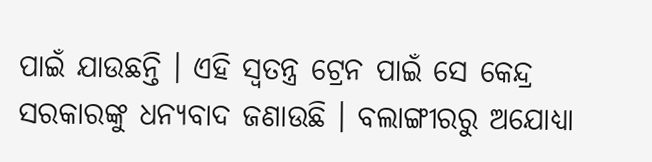ପାଇଁ ଯାଉଛନ୍ତି । ଏହି ସ୍ୱତନ୍ତ୍ର ଟ୍ରେନ ପାଇଁ ସେ କେନ୍ଦ୍ର ସରକାରଙ୍କୁ ଧନ୍ୟବାଦ ଜଣାଉଛି । ବଲାଙ୍ଗୀରରୁ ଅଯୋଧ୍ୟା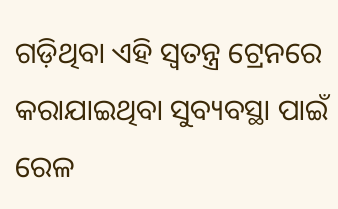ଗଡ଼ିଥିବା ଏହି ସ୍ବତନ୍ତ୍ର ଟ୍ରେନରେ କରାଯାଇଥିବା ସୁବ୍ୟବସ୍ଥା ପାଇଁ ରେଳ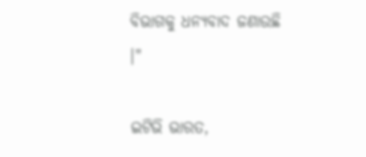ବିଭାଗକୁ ଧନ୍ୟବାଦ ଜଣାଉଛି ।"

ଇଟିଭି ଭାରତ,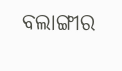ବଲାଙ୍ଗୀର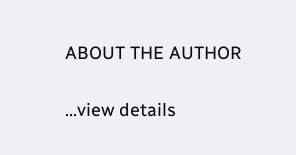ABOUT THE AUTHOR

...view details